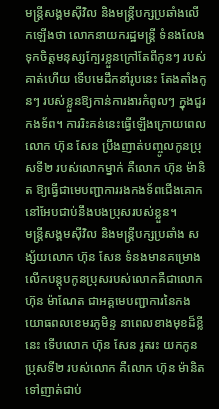មន្ត្រីសង្គមស៊ីវិល និងមន្ត្រីបក្សប្រឆាំងលើកឡើងថា លោកនាយករដ្ឋមន្ត្រី ទំនងលែងទុកចិត្តមនុស្សក្បែរខ្លួនក្រៅតែពីកូនៗ របស់គាត់ហើយ ទើបមេដឹកនាំរូបនេះ តែងតាំងកូនៗ របស់ខ្លួនឱ្យកាន់ការងារកំពូលៗ ក្នុងជួរកងទ័ព។ ការរិះគន់នេះធ្វើឡើងក្រោយពេល លោក ហ៊ុន សែន ប្រឹងញាត់បញ្ចូលកូនប្រុសទី២ របស់លោកម្នាក់ គឺលោក ហ៊ុន ម៉ានិត ឱ្យធ្វើជាមេបញ្ជាការរងកងទ័ពជើងគោក នៅអែបជាប់នឹងបងប្រុសរបស់ខ្លួន។
មន្ត្រីសង្គមស៊ីវិល និងមន្ត្រីបក្សប្រឆាំង សង្ស័យលោក ហ៊ុន សែន ទំនងមានគម្រោងលើកបន្តុបកូនប្រុសរបស់លោកគឺជាលោក ហ៊ុន ម៉ាណែត ជាអគ្គមេបញ្ជាការនៃកងយោធពលខេមរភូមិន្ទ នាពេលខាងមុខដ៏ខ្លីនេះ ទើបលោក ហ៊ុន សែន រូតរះ យកកូនប្រុសទី២ របស់លោក គឺលោក ហ៊ុន ម៉ានិត ទៅញាត់ជាប់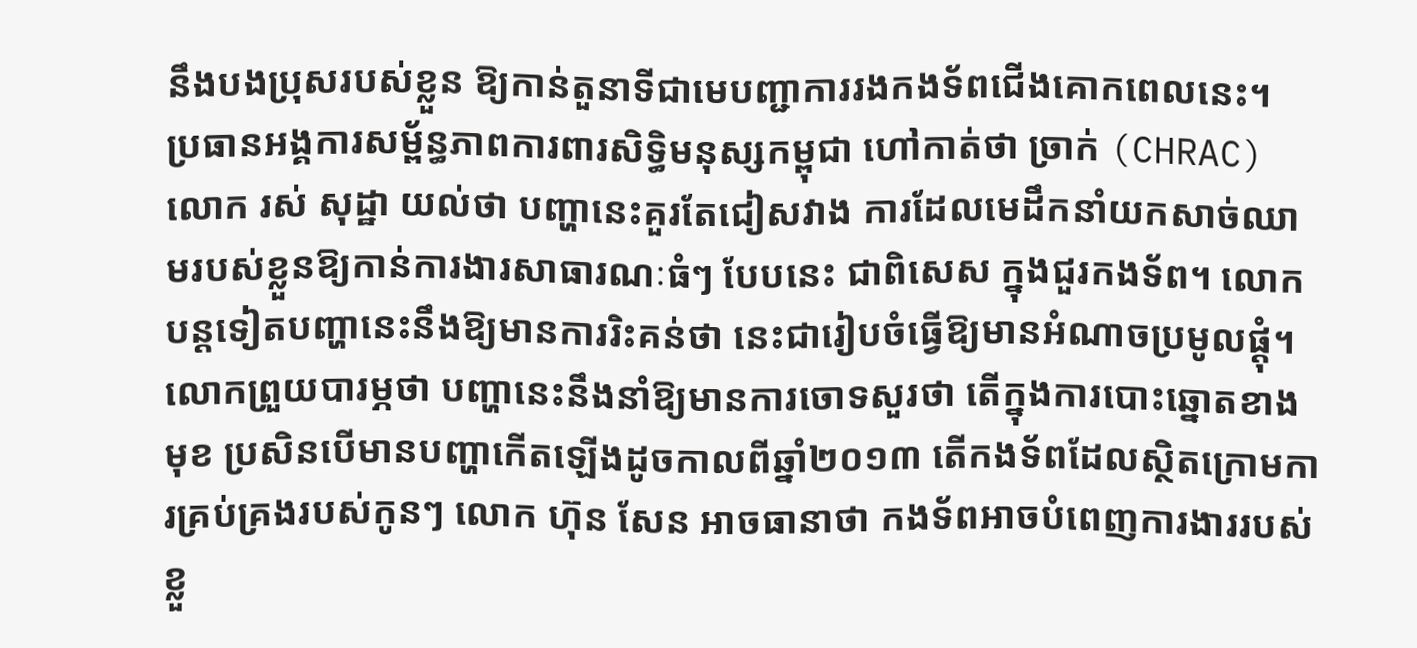នឹងបងប្រុសរបស់ខ្លួន ឱ្យកាន់តួនាទីជាមេបញ្ជាការរងកងទ័ពជើងគោកពេលនេះ។
ប្រធានអង្គការសម្ព័ន្ធភាពការពារសិទ្ធិមនុស្សកម្ពុជា ហៅកាត់ថា ច្រាក់ (CHRAC) លោក រស់ សុដ្ឋា យល់ថា បញ្ហានេះគួរតែជៀសវាង ការដែលមេដឹកនាំយកសាច់ឈាមរបស់ខ្លួនឱ្យកាន់ការងារសាធារណៈធំៗ បែបនេះ ជាពិសេស ក្នុងជួរកងទ័ព។ លោកបន្តទៀតបញ្ហានេះនឹងឱ្យមានការរិះគន់ថា នេះជារៀបចំធ្វើឱ្យមានអំណាចប្រមូលផ្ដុំ។ លោកព្រួយបារម្ភថា បញ្ហានេះនឹងនាំឱ្យមានការចោទសួរថា តើក្នុងការបោះឆ្នោតខាងមុខ ប្រសិនបើមានបញ្ហាកើតឡើងដូចកាលពីឆ្នាំ២០១៣ តើកងទ័ពដែលស្ថិតក្រោមការគ្រប់គ្រងរបស់កូនៗ លោក ហ៊ុន សែន អាចធានាថា កងទ័ពអាចបំពេញការងាររបស់ខ្លួ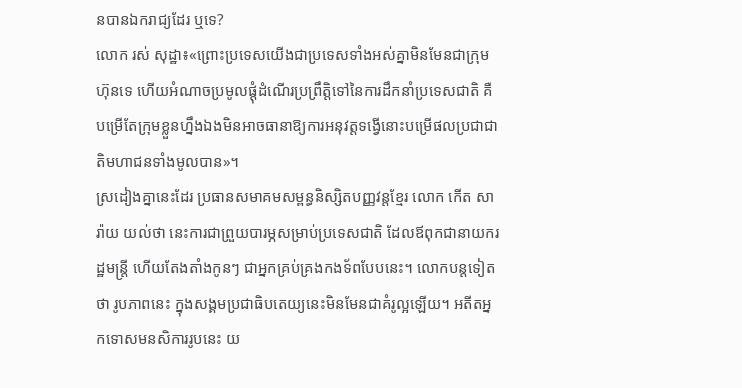នបានឯករាជ្យដែរ ឬទេ?
លោក រស់ សុដ្ឋា៖«ព្រោះប្រទេសយើងជាប្រទេសទាំងអស់គ្នាមិនមែនជាក្រុមហ៊ុនទេ ហើយអំណាចប្រមូលផ្ដុំដំណើរប្រព្រឹត្តិទៅនៃការដឹកនាំប្រទេសជាតិ គឺបម្រើតែក្រុមខ្លួនហ្នឹងឯងមិនអាចធានាឱ្យការអនុវត្តទង្វើនោះបម្រើផលប្រជាជាតិមហាជនទាំងមូលបាន»។
ស្រដៀងគ្នានេះដែរ ប្រធានសមាគមសម្ពន្ធនិស្សិតបញ្ញវន្តខ្មែរ លោក កើត សារ៉ាយ យល់ថា នេះការជាព្រួយបារម្ភសម្រាប់ប្រទេសជាតិ ដែលឪពុកជានាយករដ្ឋមន្ត្រី ហើយតែងតាំងកូនៗ ជាអ្នកគ្រប់គ្រងកងទ័ពបែបនេះ។ លោកបន្តទៀតថា រូបភាពនេះ ក្នុងសង្គមប្រជាធិបតេយ្យនេះមិនមែនជាគំរូល្អឡើយ។ អតីតអ្នកទោសមនសិការរូបនេះ យ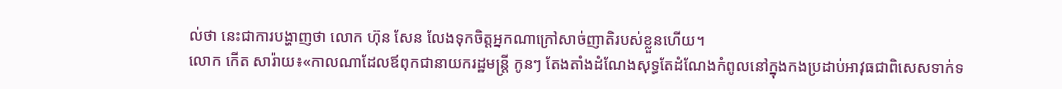ល់ថា នេះជាការបង្ហាញថា លោក ហ៊ុន សែន លែងទុកចិត្តអ្នកណាក្រៅសាច់ញាតិរបស់ខ្លួនហើយ។
លោក កើត សារ៉ាយ៖«កាលណាដែលឪពុកជានាយករដ្ឋមន្ត្រី កូនៗ តែងតាំងដំណែងសុទ្ធតែដំណែងកំពូលនៅក្នុងកងប្រដាប់អាវុធជាពិសេសទាក់ទ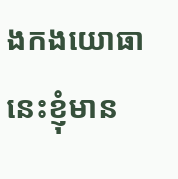ងកងយោធានេះខ្ញុំមាន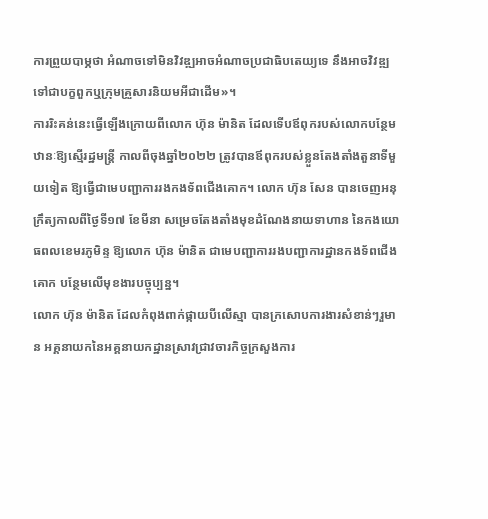ការព្រួយបាម្ភថា អំណាចទៅមិនវិវឌ្ឍអាចអំណាចប្រជាធិបតេយ្យទេ នឹងអាចវិវឌ្ឍទៅជាបក្ខពួកឬក្រុមគ្រួសារនិយមអីជាដើម»។
ការរិះគន់នេះធ្វើឡើងក្រោយពីលោក ហ៊ុន ម៉ានិត ដែលទើបឪពុករបស់លោកបន្ថែមឋានៈឱ្យស្មើរដ្ឋមន្ត្រី កាលពីចុងឆ្នាំ២០២២ ត្រូវបានឪពុករបស់ខ្លួនតែងតាំងតួនាទីមួយទៀត ឱ្យធ្វើជាមេបញ្ជាការរងកងទ័ពជើងគោក។ លោក ហ៊ុន សែន បានចេញអនុក្រឹត្យកាលពីថ្ងៃទី១៧ ខែមីនា សម្រេចតែងតាំងមុខដំណែងនាយទាហាន នៃកងយោធពលខេមរភូមិន្ទ ឱ្យលោក ហ៊ុន ម៉ានិត ជាមេបញ្ជាការរងបញ្ជាការដ្ឋានកងទ័ពជើងគោក បន្ថែមលើមុខងារបច្ចុប្បន្ន។
លោក ហ៊ុន ម៉ានិត ដែលកំពុងពាក់ផ្កាយបីលើស្មា បានក្រសោបការងារសំខាន់ៗរួមាន អគ្គនាយកនៃអគ្គនាយកដ្ឋានស្រាវជ្រាវចារកិច្ចក្រសួងការ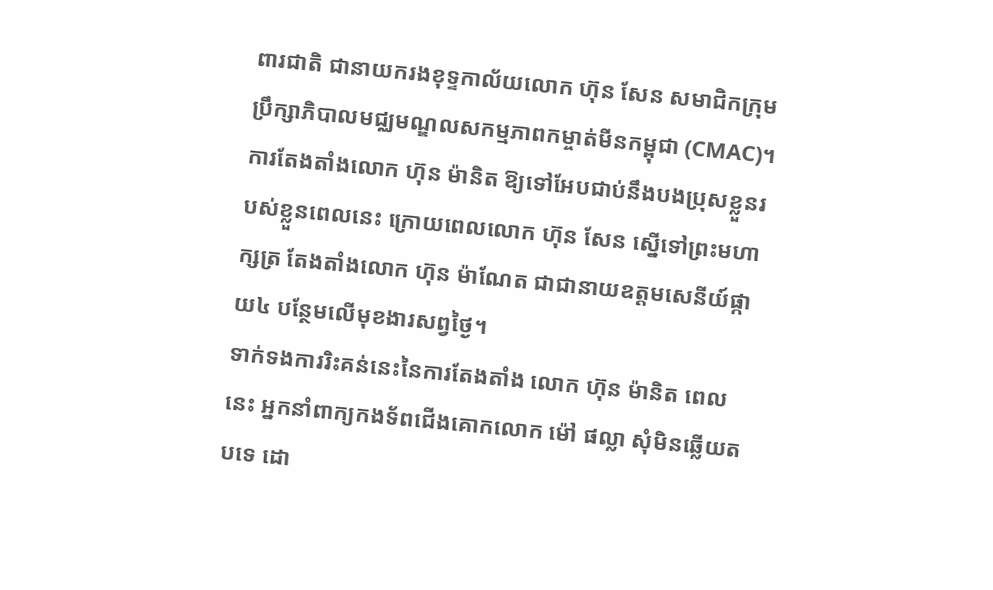ពារជាតិ ជានាយករងខុទ្ទកាល័យលោក ហ៊ុន សែន សមាជិកក្រុមប្រឹក្សាភិបាលមជ្ឈមណ្ឌលសកម្មភាពកម្ចាត់មីនកម្ពុជា (CMAC)។
ការតែងតាំងលោក ហ៊ុន ម៉ានិត ឱ្យទៅអែបជាប់នឹងបងប្រុសខ្លួនរបស់ខ្លួនពេលនេះ ក្រោយពេលលោក ហ៊ុន សែន ស្នើទៅព្រះមហាក្សត្រ តែងតាំងលោក ហ៊ុន ម៉ាណែត ជាជានាយឧត្ដមសេនីយ៍ផ្កាយ៤ បន្ថែមលើមុខងារសព្វថ្ងៃ។
ទាក់ទងការរិះគន់នេះនៃការតែងតាំង លោក ហ៊ុន ម៉ានិត ពេលនេះ អ្នកនាំពាក្យកងទ័ពជើងគោកលោក ម៉ៅ ផល្លា សុំមិនឆ្លើយតបទេ ដោ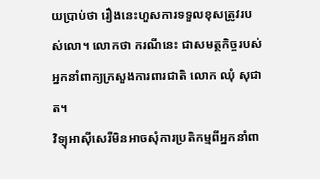យប្រាប់ថា រឿងនេះហួសការទទួលខុសត្រូវរបស់លោ។ លោកថា ករណីនេះ ជាសមត្ថកិច្ចរបស់អ្នកនាំពាក្យក្រសួងការពារជាតិ លោក ឈុំ សុជាត។
វិទ្យុអាស៊ីសេរីមិនអាចសុំការប្រតិកម្មពីអ្នកនាំពា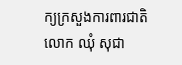ក្យក្រសួងការពារជាតិ លោក ឈុំ សុជា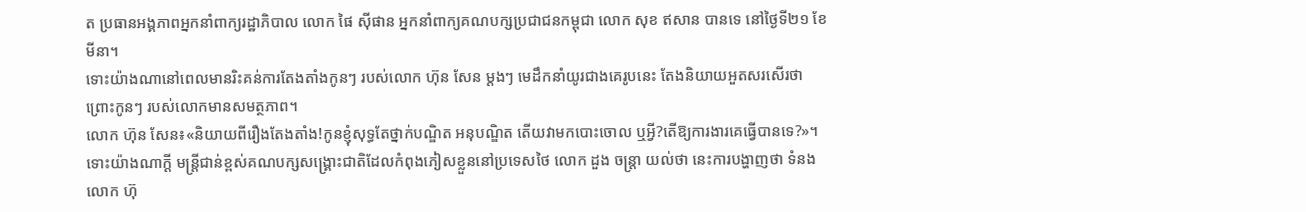ត ប្រធានអង្គភាពអ្នកនាំពាក្យរដ្ឋាភិបាល លោក ផៃ ស៊ីផាន អ្នកនាំពាក្យគណបក្សប្រជាជនកម្ពុជា លោក សុខ ឥសាន បានទេ នៅថ្ងៃទី២១ ខែមីនា។
ទោះយ៉ាងណានៅពេលមានរិះគន់ការតែងតាំងកូនៗ របស់លោក ហ៊ុន សែន ម្ដងៗ មេដឹកនាំយូរជាងគេរូបនេះ តែងនិយាយអួតសរសើរថា ព្រោះកូនៗ របស់លោកមានសមត្ថភាព។
លោក ហ៊ុន សែន៖«និយាយពីរឿងតែងតាំង!កូនខ្ញុំសុទ្ធតែថ្នាក់បណ្ឌិត អនុបណ្ឌិត តើយវាមកបោះចោល ឬអ្វី?តើឱ្យការងារគេធ្វើបានទេ?»។
ទោះយ៉ាងណាក្ដី មន្ត្រីជាន់ខ្ពស់គណបក្សសង្គ្រោះជាតិដែលកំពុងភៀសខ្លួននៅប្រទេសថៃ លោក ដួង ចន្ត្រា យល់ថា នេះការបង្ហាញថា ទំនងលោក ហ៊ុ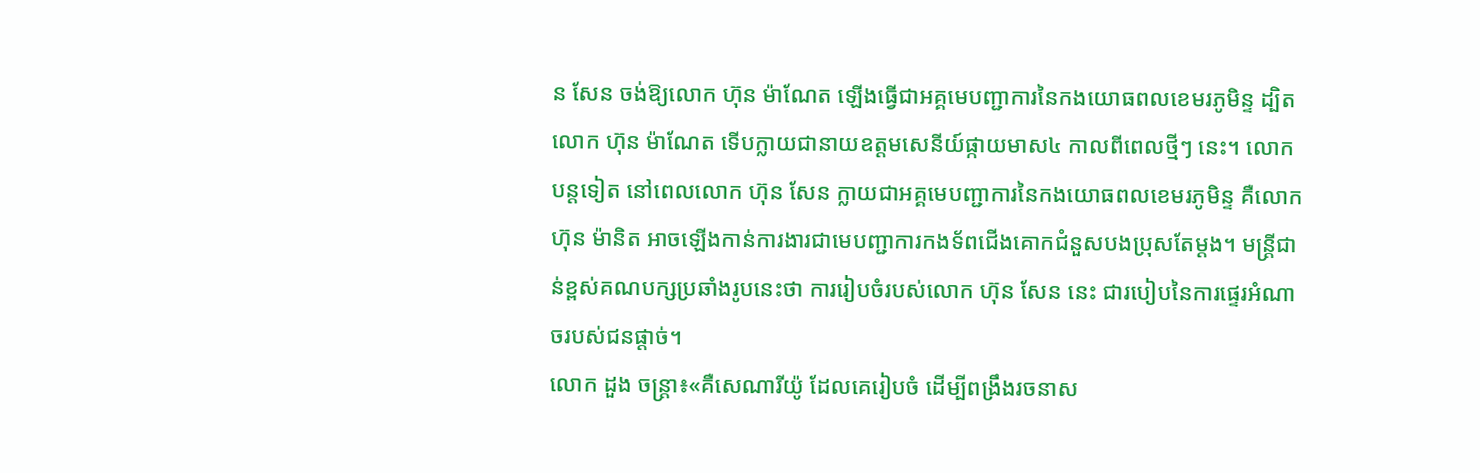ន សែន ចង់ឱ្យលោក ហ៊ុន ម៉ាណែត ឡើងធ្វើជាអគ្គមេបញ្ជាការនៃកងយោធពលខេមរភូមិន្ទ ដ្បិតលោក ហ៊ុន ម៉ាណែត ទើបក្លាយជានាយឧត្ដមសេនីយ៍ផ្កាយមាស៤ កាលពីពេលថ្មីៗ នេះ។ លោកបន្តទៀត នៅពេលលោក ហ៊ុន សែន ក្លាយជាអគ្គមេបញ្ជាការនៃកងយោធពលខេមរភូមិន្ទ គឺលោក ហ៊ុន ម៉ានិត អាចឡើងកាន់ការងារជាមេបញ្ជាការកងទ័ពជើងគោកជំនួសបងប្រុសតែម្ដង។ មន្ត្រីជាន់ខ្ពស់គណបក្សប្រឆាំងរូបនេះថា ការរៀបចំរបស់លោក ហ៊ុន សែន នេះ ជារបៀបនៃការផ្ទេរអំណាចរបស់ជនផ្ដាច់។
លោក ដួង ចន្ត្រា៖«គឺសេណារីយ៉ូ ដែលគេរៀបចំ ដើម្បីពង្រឹងរចនាស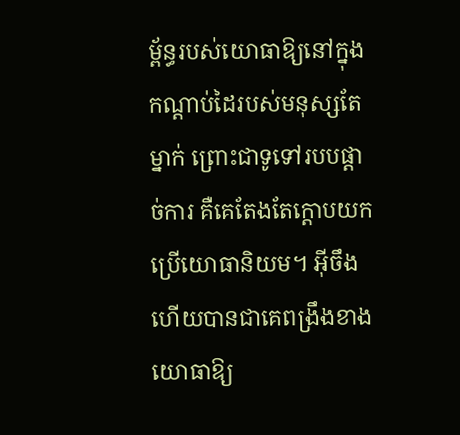ម្ព័ន្ធរបស់យោធាឱ្យនៅក្នុងកណ្ដាប់ដៃរបស់មនុស្សតែម្នាក់ ព្រោះជាទូទៅរបបផ្ដាច់ការ គឺគេតែងតែក្ដោបយកប្រើយោធានិយម។ អ៊ីចឹងហើយបានជាគេពង្រឹងខាងយោធាឱ្យ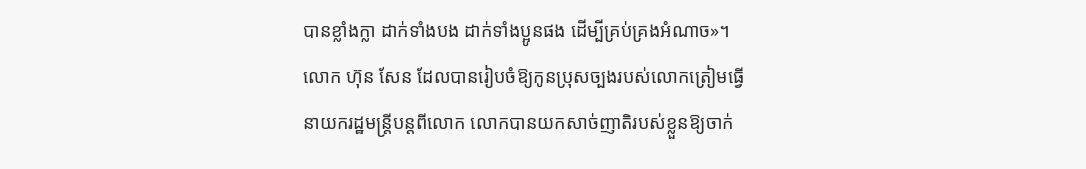បានខ្លាំងក្លា ដាក់ទាំងបង ដាក់ទាំងប្អូនផង ដើម្បីគ្រប់គ្រងអំណាច»។
លោក ហ៊ុន សែន ដែលបានរៀបចំឱ្យកូនប្រុសច្បងរបស់លោកត្រៀមធ្វើនាយករដ្ឋមន្ត្រីបន្តពីលោក លោកបានយកសាច់ញាតិរបស់ខ្លួនឱ្យចាក់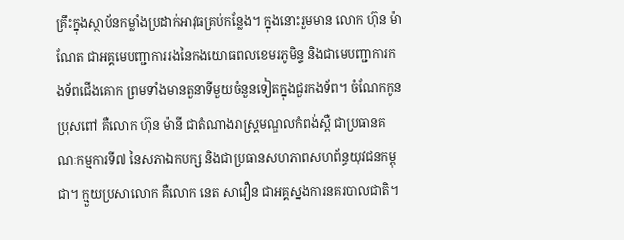គ្រឹះក្នុងស្ថាប័នកម្លាំងប្រដាក់អាវុធគ្រប់កន្លែង។ ក្នុងនោះរួមមាន លោក ហ៊ុន ម៉ាណែត ជាអគ្គមេបញ្ជាការរងនៃកងយោធពលខេមរភូមិន្ទ និងជាមេបញ្ជាការកងទ័ពជើងគោក ព្រមទាំងមានតួនាទីមួយចំនួនទៀតក្នុងជួរកងទ័ព។ ចំណែកកូនប្រុសពៅ គឺលោក ហ៊ុន ម៉ានី ជាតំណាងរាស្ត្រមណ្ឌលកំពង់ស្ពឺ ជាប្រធានគណៈកម្មការទី៧ នៃសភាឯកបក្ស និងជាប្រធានសហភាពសហព័ន្ធយុវជនកម្ពុជា។ ក្មួយប្រសាលោក គឺលោក នេត សាវឿន ជាអគ្គស្នងការនគរបាលជាតិ។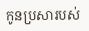កូនប្រសារបស់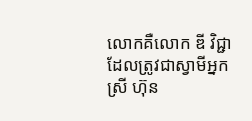លោកគឺលោក ឌី វិជ្ជា ដែលត្រូវជាស្វាមីអ្នកស្រី ហ៊ុន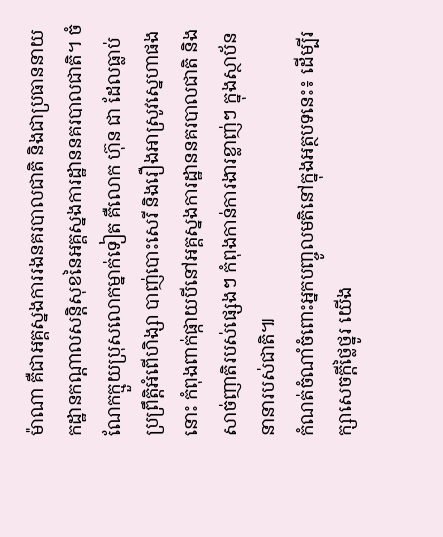ម៉ាណា គឺជាអគ្គស្នងការរងនគរបាលជាតិ និងជាប្រធាននាយកដ្ឋានកណ្ដាលសន្តិសុខនៃអគ្គស្នងការដ្ឋាននគរបាលជាតិ។ ចំណែកក្មួយប្រុសលោកម្នាក់ទៀត គឺលោក ហ៊ុន ជា ដែលធ្លាប់ប្រព្រឹត្តិអំពើហិង្សា បាញ់បោះសេរី និងរឿងអាស្រូវស្នេហាផងនោះ កំពុងពាក់ផ្កាយបីនៅអគ្គស្នងការដ្ឋាននគរបាលជាតិ និងសាច់ញាតិរបស់ផ្សេងៗ កំពុងកាន់ការងារខ្លាញ់ៗ ក្នុងស្ថាប័ននានារបស់ជាតិ៕
កំណត់ចំណាំចំពោះអ្នកបញ្ចូលមតិនៅក្នុងអត្ថបទនេះ៖ ដើម្បីរក្សាសេចក្ដីថ្លៃថ្នូរ យើង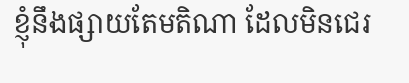ខ្ញុំនឹងផ្សាយតែមតិណា ដែលមិនជេរ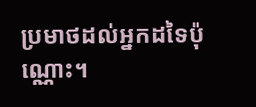ប្រមាថដល់អ្នកដទៃប៉ុណ្ណោះ។